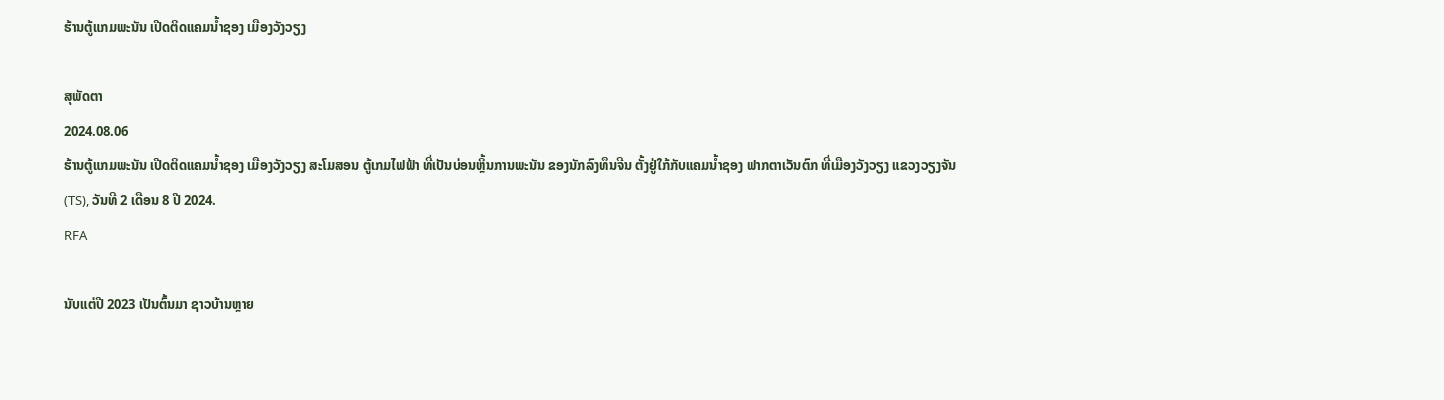ຮ້ານຕູ້ແກມພະນັນ ເປີດຕິດແຄມນ້ຳຊອງ ເມືອງວັງວຽງ

ສຸພັດຕາ
2024.08.06
ຮ້ານຕູ້ແກມພະນັນ ເປີດຕິດແຄມນ້ຳຊອງ ເມືອງວັງວຽງ ສະໂມສອນ ຕູ້ເກມໄຟຟ້າ ທີ່ເປັນບ່ອນຫຼິ້ນການພະນັນ ຂອງນັກລົງທຶນຈີນ ຕັ້ງຢູ່ໃກ້ກັບແຄມນ້ຳຊອງ ຟາກຕາເວັນຕົກ ທີ່ເມືອງວັງວຽງ ແຂວງວຽງຈັນ (TS), ວັນທີ 2 ເດືອນ 8 ປີ 2024.
RFA

ນັບແຕ່ປີ 2023 ເປັນຕົ້ນມາ ຊາວບ້ານຫຼາຍ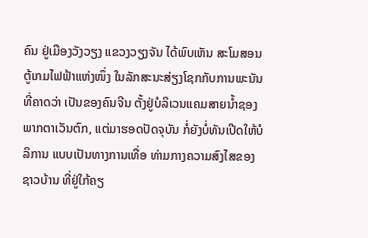ຄົນ ຢູ່ເມືອງວັງວຽງ ແຂວງວຽງຈັນ ໄດ້ພົບເຫັນ ສະໂມສອນຕູ້ເກມໄຟຟ້າແຫ່ງໜຶ່ງ ໃນລັກສະນະສ່ຽງໂຊກກັບການພະນັນ ທີ່ຄາດວ່າ ເປັນຂອງຄົນຈີນ ຕັ້ງຢູ່ບໍລິເວນແຄມສາຍນໍ້າຊອງ ພາກຕາເວັນຕົກ, ແຕ່ມາຮອດປັດຈຸບັນ ກໍ່ຍັງບໍ່ທັນເປີດໃຫ້ບໍລິການ ແບບເປັນທາງການເທື່ອ ທ່າມກາງຄວາມສົງໄສຂອງຊາວບ້ານ ທີ່ຢູ່ໃກ້ຄຽ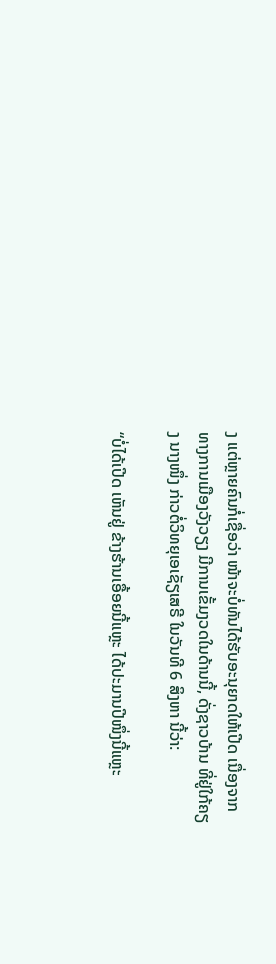ງ ແຕ່ຫຼາຍຄົນກໍ່ເຊື່ອວ່າ ໜ້າຈະບໍ່ທັນໄດ້ຮັບອະນຸຍາດໃຫ້ເປີດ ເນື່ອງຈາກທາງການເມືອງວັງວຽງ ມີການເຂັ້ມງວດໃນດ້ານນີ້, ດັ່ງຊາວບ້ານ ທີ່ຢູ່ໃກ້ຄຽງ ນາງໜຶ່ງ ກ່າວຕໍ່ວິທຍຸເອເຊັຽເສຣີ ໃນວັນທີ 6 ສິງຫາ ນີ້ວ່າ:

“ບໍ່ໄດ້ເປີດ ເຫັນຢູ່ ຂ້າງຮ້ານເອື້ອຍນີ້ແຫຼະ ໄດ້ປະມານປີໜຶ່ງນີ້ແຫຼະ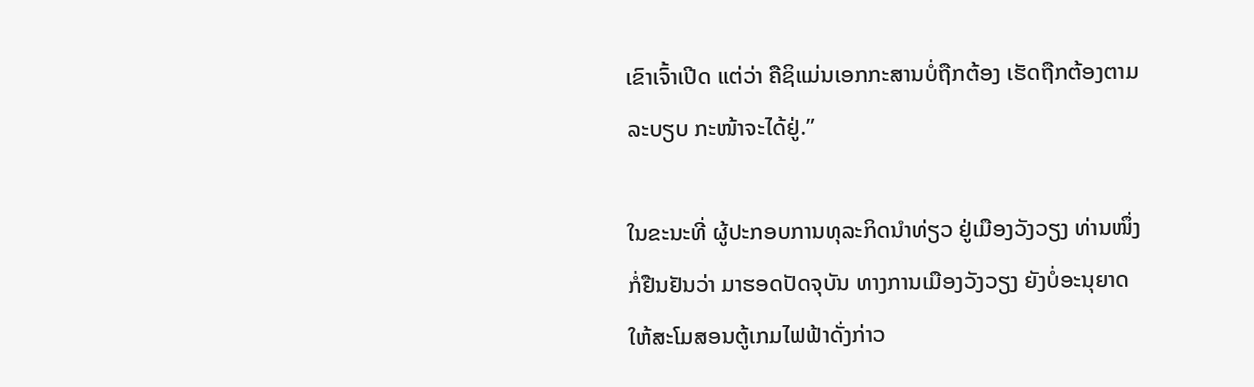ເຂົາເຈົ້າເປີດ ແຕ່ວ່າ ຄືຊິແມ່ນເອກກະສານບໍ່ຖືກຕ້ອງ ເຮັດຖືກຕ້ອງຕາມລະບຽບ ກະໜ້າຈະໄດ້ຢູ່.”

ໃນຂະນະທີ່ ຜູ້ປະກອບການທຸລະກິດນໍາທ່ຽວ ຢູ່ເມືອງວັງວຽງ ທ່ານໜຶ່ງ ກໍ່ຢືນຢັນວ່າ ມາຮອດປັດຈຸບັນ ທາງການເມືອງວັງວຽງ ຍັງບໍ່ອະນຸຍາດ ໃຫ້ສະໂມສອນຕູ້ເກມໄຟຟ້າດັ່ງກ່າວ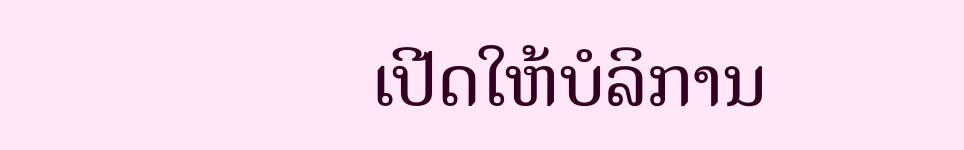ເປີດໃຫ້ບໍລິການ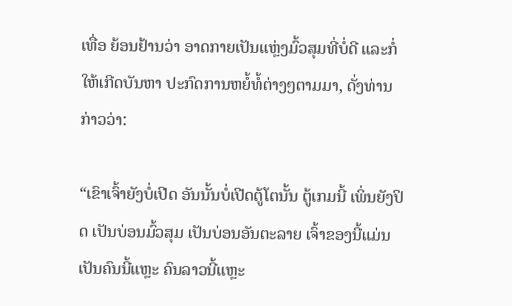ເທື່ອ ຍ້ອນຢ້ານວ່າ ອາດກາຍເປັນແຫຼ່ງມົ້ວສຸມທີ່ບໍ່ດີ ແລະກໍ່ໃຫ້ເກີດບັນຫາ ປະກົດການຫຍໍ້ທໍ້ຕ່າງໆຕາມມາ, ດັ່ງທ່ານກ່າວວ່າ:

“ເຂົາເຈົ້າຍັງບໍ່ເປີດ ອັນນັ້ນບໍ່ເປີດຕູ້ໂຕນັ້ນ ຕູ້ເກມນີ້ ເພິ່ນຍັງປິດ ເປັນບ່ອນມົ້ວສຸມ ເປັນບ່ອນອັນຕະລາຍ ເຈົ້າຂອງນີ້ແມ່ນເປັນຄົນນີ້ແຫຼະ ຄົນລາວນີ້ແຫຼະ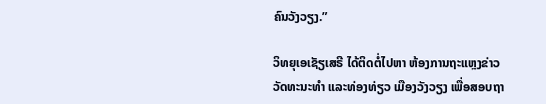ຄົນວັງວຽງ.”

ວິທຍຸເອເຊັຽເສຣີ ໄດ້ຕິດຕໍ່ໄປຫາ ຫ້ອງການຖະແຫຼງຂ່າວ ວັດທະນະທໍາ ແລະທ່ອງທ່ຽວ ເມືອງວັງວຽງ ເພື່ອສອບຖາ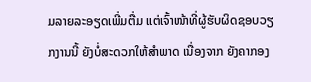ມລາຍລະອຽດເພີ່ມຕື່ມ ແຕ່ເຈົ້າໜ້າທີ່ຜູ້ຮັບຜິດຊອບວຽກງານນີ້ ຍັງບໍ່ສະດວກໃຫ້ສໍາພາດ ເນື່ອງຈາກ ຍັງຄາກອງ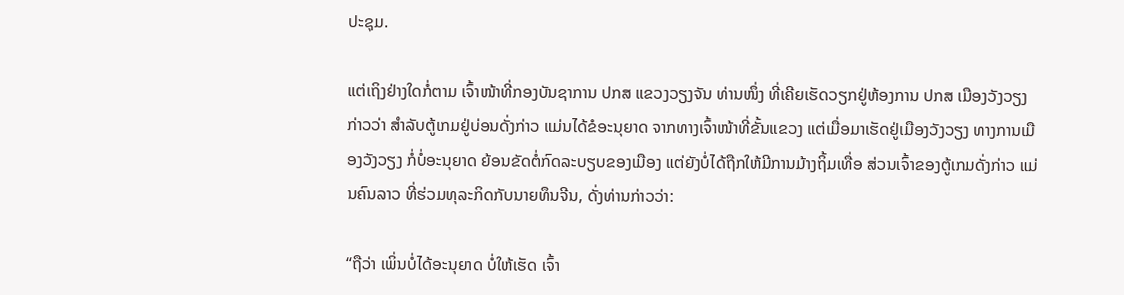ປະຊຸມ.

ແຕ່ເຖິງຢ່າງໃດກໍ່ຕາມ ເຈົ້າໜ້າທີ່ກອງບັນຊາການ ປກສ ແຂວງວຽງຈັນ ທ່ານໜຶ່ງ ທີ່ເຄີຍເຮັດວຽກຢູ່ຫ້ອງການ ປກສ ເມືອງວັງວຽງ ກ່າວວ່າ ສໍາລັບຕູ້ເກມຢູ່ບ່ອນດັ່ງກ່າວ ແມ່ນໄດ້ຂໍອະນຸຍາດ ຈາກທາງເຈົ້າໜ້າທີ່ຂັ້ນແຂວງ ແຕ່ເມື່ອມາເຮັດຢູ່ເມືອງວັງວຽງ ທາງການເມືອງວັງວຽງ ກໍ່ບໍ່ອະນຸຍາດ ຍ້ອນຂັດຕໍ່ກົດລະບຽບຂອງເມືອງ ແຕ່ຍັງບໍ່ໄດ້ຖືກໃຫ້ມີການມ້າງຖິ້ມເທື່ອ ສ່ວນເຈົ້າຂອງຕູ້ເກມດັ່ງກ່າວ ແມ່ນຄົນລາວ ທີ່ຮ່ວມທຸລະກິດກັບນາຍທຶນຈີນ, ດັ່ງທ່ານກ່າວວ່າ:

“ຖືວ່າ ເພິ່ນບໍ່ໄດ້ອະນຸຍາດ ບໍ່ໃຫ້ເຮັດ ເຈົ້າ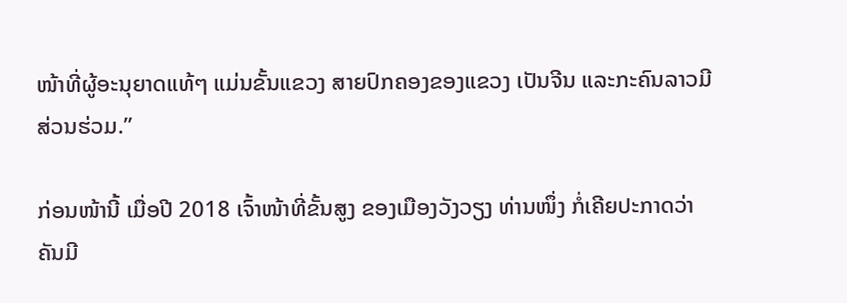ໜ້າທີ່ຜູ້ອະນຸຍາດແທ້ໆ ແມ່ນຂັ້ນແຂວງ ສາຍປົກຄອງຂອງແຂວງ ເປັນຈີນ ແລະກະຄົນລາວມີສ່ວນຮ່ວມ.”

ກ່ອນໜ້ານີ້ ເມື່ອປີ 2018 ເຈົ້າໜ້າທີ່ຂັ້ນສູງ ຂອງເມືອງວັງວຽງ ທ່ານໜຶ່ງ ກໍ່ເຄີຍປະກາດວ່າ ຄັນມີ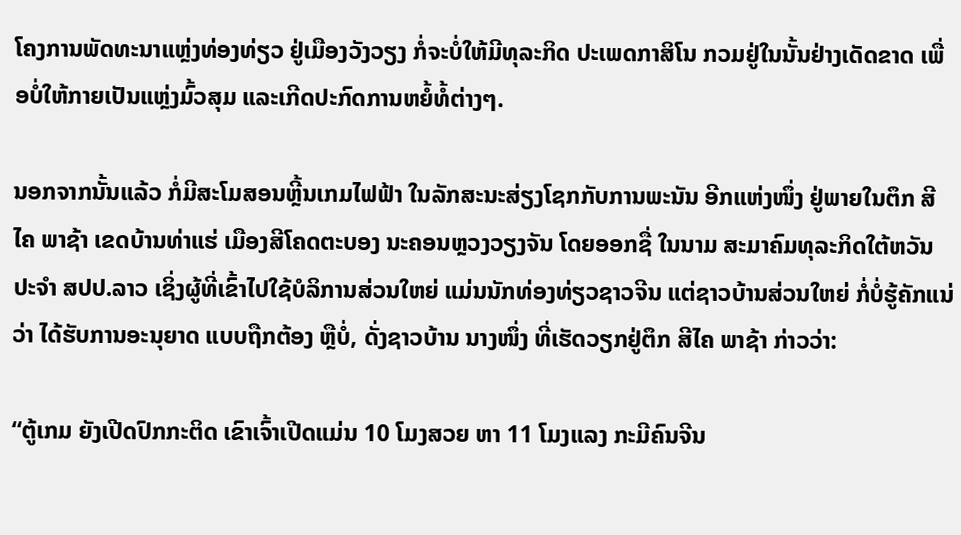ໂຄງການພັດທະນາແຫຼ່ງທ່ອງທ່ຽວ ຢູ່ເມືອງວັງວຽງ ກໍ່ຈະບໍ່ໃຫ້ມີທຸລະກິດ ປະເພດກາສິໂນ ກວມຢູ່ໃນນັ້ນຢ່າງເດັດຂາດ ເພື່ອບໍ່ໃຫ້ກາຍເປັນແຫຼ່ງມົ້ວສຸມ ແລະເກີດປະກົດການຫຍໍ້ທໍ້ຕ່າງໆ.

ນອກຈາກນັ້ນແລ້ວ ກໍ່ມີສະໂມສອນຫຼີ້ນເກມໄຟຟ້າ ໃນລັກສະນະສ່ຽງໂຊກກັບການພະນັນ ອີກແຫ່ງໜຶ່ງ ຢູ່ພາຍໃນຕຶກ ສີໄຄ ພາຊ້າ ເຂດບ້ານທ່າແຮ່ ເມືອງສີໂຄດຕະບອງ ນະຄອນຫຼວງວຽງຈັນ ໂດຍອອກຊື່ ໃນນາມ ສະມາຄົມທຸລະກິດໃຕ້ຫວັນ ປະຈໍາ ສປປ.ລາວ ເຊິ່ງຜູ້ທີ່ເຂົ້າໄປໃຊ້ບໍລິການສ່ວນໃຫຍ່ ແມ່ນນັກທ່ອງທ່ຽວຊາວຈີນ ແຕ່ຊາວບ້ານສ່ວນໃຫຍ່ ກໍ່ບໍ່ຮູ້ຄັກແນ່ວ່າ ໄດ້ຮັບການອະນຸຍາດ ແບບຖືກຕ້ອງ ຫຼືບໍ່, ດັ່ງຊາວບ້ານ ນາງໜຶ່ງ ທີ່ເຮັດວຽກຢູ່ຕຶກ ສີໄຄ ພາຊ້າ ກ່າວວ່າ:

“ຕູ້ເກມ ຍັງເປີດປົກກະຕິດ ເຂົາເຈົ້າເປີດແມ່ນ 10 ໂມງສວຍ ຫາ 11 ໂມງແລງ ກະມີຄົນຈີນ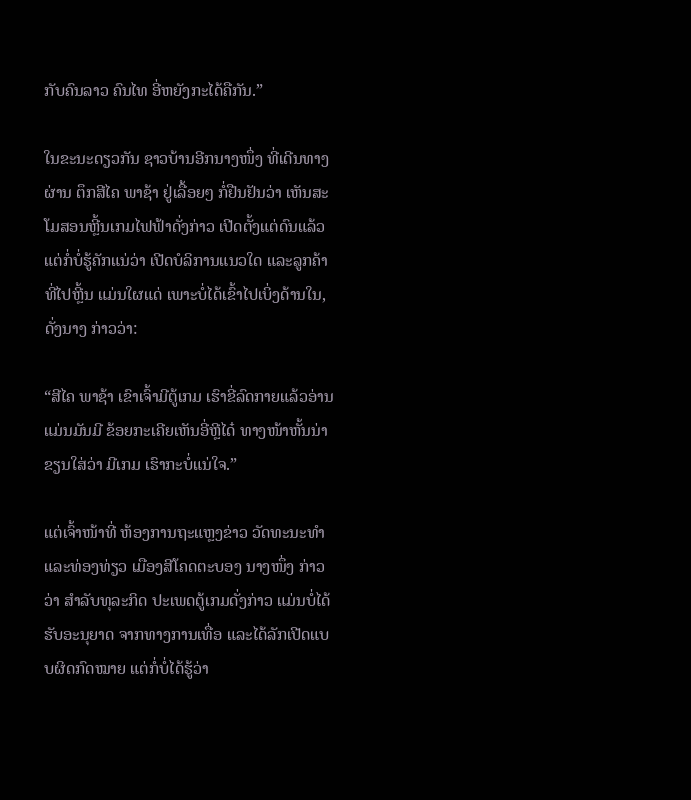ກັບຄົນລາວ ຄົນໄທ ອີ່ຫຍັງກະໄດ້ຄືກັນ.”

ໃນຂະນະດຽວກັນ ຊາວບ້ານອີກນາງໜຶ່ງ ທີ່ເດີນທາງຜ່ານ ຕຶກສີໄຄ ພາຊ້າ ຢູ່ເລື້ອຍໆ ກໍ່ຢືນຢັນວ່າ ເຫັນສະໂມສອນຫຼີ້ນເກມໄຟຟ້າດັ່ງກ່າວ ເປີດຕັ້ງແຕ່ດົນແລ້ວ ແຕ່ກໍ່ບໍ່ຮູ້ຄັກແນ່ວ່າ ເປີດບໍລິການແນວໃດ ແລະລູກຄ້າທີ່ໄປຫຼີ້ນ ແມ່ນໃຜແດ່ ເພາະບໍ່ໄດ້ເຂົ້າໄປເບິ່ງດ້ານໃນ, ດັ່ງນາງ ກ່າວວ່າ:

“ສີໄຄ ພາຊ້າ ເຂົາເຈົ້າມີຕູ້ເກມ ເຮົາຂີ່ລົດກາຍແລ້ວອ່ານ ແມ່ນມັນມີ ຂ້ອຍກະເຄີຍເຫັນອີ່ຫຼີໄດ໋ ທາງໜ້າຫັ້ນນ່າ ຂຽນໃສ່ວ່າ ມີເກມ ເຮົາກະບໍ່ແນ່ໃຈ.”

ແຕ່ເຈົ້າໜ້າທີ່ ຫ້ອງການຖະແຫຼງຂ່າວ ວັດທະນະທໍາ ແລະທ່ອງທ່ຽວ ເມືອງສີໂຄດຕະບອງ ນາງໜຶ່ງ ກ່າວວ່າ ສໍາລັບທຸລະກິດ ປະເພດຕູ້ເກມດັ່ງກ່າວ ແມ່ນບໍ່ໄດ້ຮັບອະນຸຍາດ ຈາກທາງການເທື່ອ ແລະໄດ້ລັກເປີດແບບຜິດກົດໝາຍ ແຕ່ກໍ່ບໍ່ໄດ້ຮູ້ວ່າ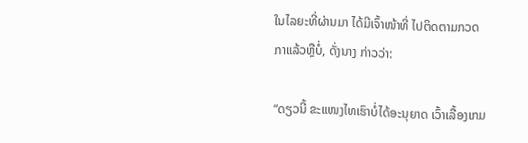ໃນໄລຍະທີ່ຜ່ານມາ ໄດ້ມີເຈົ້າໜ້າທີ່ ໄປຕິດຕາມກວດກາແລ້ວຫຼືບໍ່, ດັ່ງນາງ ກ່າວວ່າ:

“ດຽວນີ້ ຂະແໜງໄທເຮົາບໍ່ໄດ້ອະນຸຍາດ ເວົ້າເລື້ອງເກມ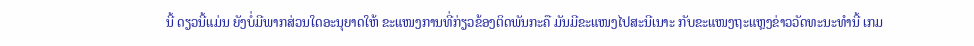ນີ້ ດຽວນີ້ແມ່ນ ຍັງບໍ່ມີພາກສ່ວນໃດອະນຸຍາດໃຫ້ ຂະແໜງການທີ່ກ່ຽວຂ້ອງຕິດພັນກະຄື ມັນມີຂະແໜງໄປສະນີເນາະ ກັບຂະແໜງຖະແຫຼງຂ່າວວັດທະນະທໍານີ້ ເກມ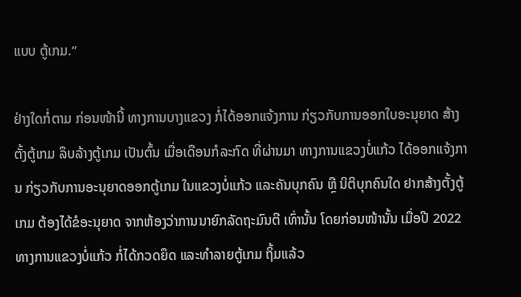ແບບ ຕູ້ເກມ.”

ຢ່າງໃດກໍ່ຕາມ ກ່ອນໜ້ານີ້ ທາງການບາງແຂວງ ກໍ່ໄດ້ອອກແຈ້ງການ ກ່ຽວກັບການອອກໃບອະນຸຍາດ ສ້າງຕັ້ງຕູ້ເກມ ລຶບລ້າງຕູ້ເກມ ເປັນຕົ້ນ ເມື່ອເດືອນກໍລະກົດ ທີ່ຜ່ານມາ ທາງການແຂວງບໍ່ແກ້ວ ໄດ້ອອກແຈ້ງການ ກ່ຽວກັບການອະນຸຍາດອອກຕູ້ເກມ ໃນແຂວງບໍ່ແກ້ວ ແລະຄັນບຸກຄົນ ຫຼື ນິຕິບຸກຄົນໃດ ຢາກສ້າງຕັ້ງຕູ້ເກມ ຕ້ອງໄດ້ຂໍອະນຸຍາດ ຈາກຫ້ອງວ່າການນາຍົກລັດຖະມົນຕີ ເທົ່ານັ້ນ ໂດຍກ່ອນໜ້ານັ້ນ ເມື່ອປີ 2022 ທາງການແຂວງບໍ່ແກ້ວ ກໍ່ໄດ້ກວດຍຶດ ແລະທໍາລາຍຕູ້ເກມ ຖິ້ມແລ້ວ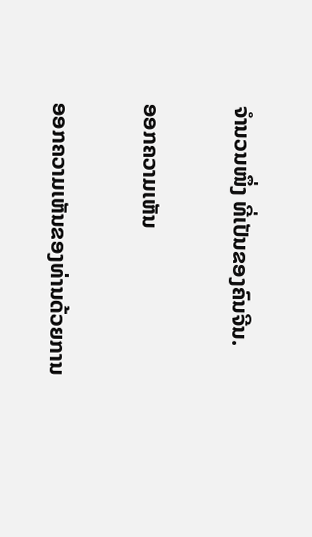ຈໍານວນໜຶ່ງ ທີ່ເປັນຂອງຄົນຈີນ.

ອອກຄວາມເຫັນ

ອອກຄວາມເຫັນຂອງທ່ານດ້ວຍການ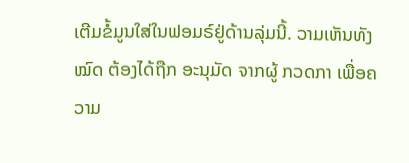ເຕີມຂໍ້ມູນໃສ່ໃນຟອມຣ໌ຢູ່ດ້ານລຸ່ມນີ້. ວາມເຫັນທັງໝົດ ຕ້ອງໄດ້ຖືກ ອະນຸມັດ ຈາກຜູ້ ກວດກາ ເພື່ອຄວາມ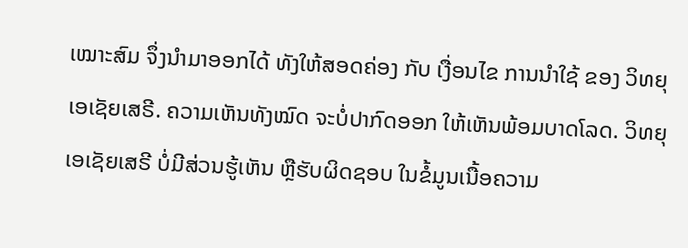ເໝາະສົມ ຈຶ່ງນໍາມາອອກໄດ້ ທັງໃຫ້ສອດຄ່ອງ ກັບ ເງື່ອນໄຂ ການນຳໃຊ້ ຂອງ ວິທຍຸເອເຊັຍເສຣີ. ຄວາມເຫັນທັງໝົດ ຈະບໍ່ປາກົດອອກ ໃຫ້ເຫັນພ້ອມບາດໂລດ. ວິທຍຸເອເຊັຍເສຣີ ບໍ່ມີສ່ວນຮູ້ເຫັນ ຫຼືຮັບຜິດຊອບ ໃນຂໍ້ມູນເນື້ອຄວາມ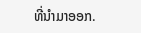ທີ່ນໍາມາອອກ.